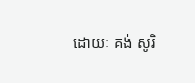ដោយៈ គង់ សូរិ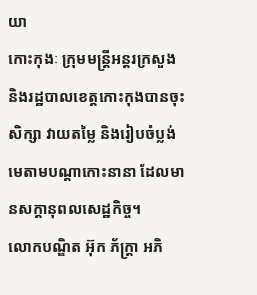យា
កោះកុងៈ ក្រុមមន្រ្តីអន្តរក្រសួង និងរដ្ឋបាលខេត្តកោះកុងបានចុះសិក្សា វាយតម្លៃ និងរៀបចំប្លង់មេតាមបណ្តាកោះនានា ដែលមានសក្តានុពលសេដ្ឋកិច្ច។
លោកបណ្ឌិត អ៊ុក ភ័ក្រ្តា អភិ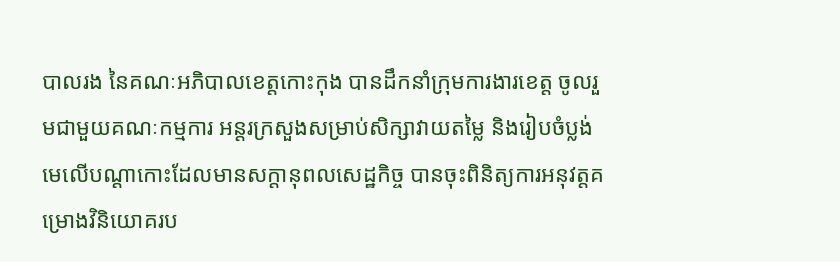បាលរង នៃគណៈអភិបាលខេត្តកោះកុង បានដឹកនាំក្រុមការងារខេត្ត ចូលរួមជាមួយគណៈកម្មការ អន្តរក្រសួងសម្រាប់សិក្សាវាយតម្លៃ និងរៀបចំប្លង់មេលើបណ្ដាកោះដែលមានសក្តានុពលសេដ្ឋកិច្ច បានចុះពិនិត្យការអនុវត្តគម្រោងវិនិយោគរប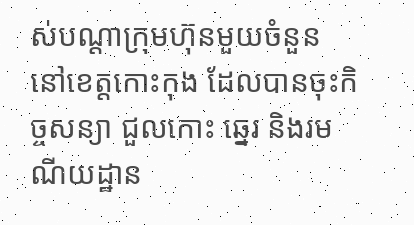ស់បណ្តាក្រុមហ៊ុនមួយចំនួន នៅខេត្តកោះកុង ដែលបានចុះកិច្ចសន្យា ជួលកោះ ឆ្នេរ និងរមណីយដ្ឋាន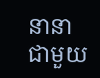នានា ជាមួយ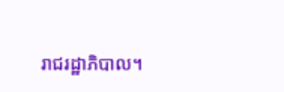រាជរដ្ឋាភិបាល។